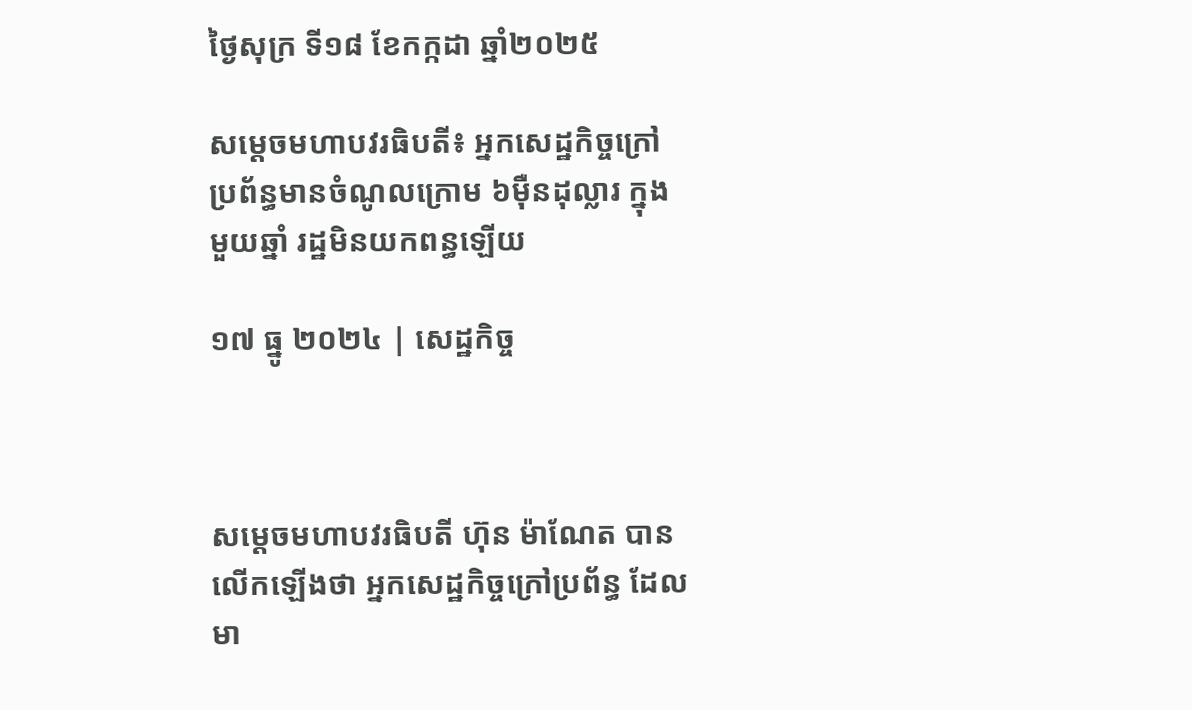ថ្ងៃសុក្រ ទី១៨ ខែកក្កដា ឆ្នាំ២០២៥

សម្ដេចមហាបវរធិបតី៖ អ្នកសេដ្ឋកិច្ចក្រៅប្រព័ន្ធមានចំណូលក្រោម ៦ម៉ឺនដុល្លារ ក្នុងមួយឆ្នាំ រដ្ឋមិនយកពន្ធឡើយ

១៧ ធ្នូ ២០២៤ | សេដ្ឋកិច្ច



សម្ដេចមហាបវរធិបតី ហ៊ុន ម៉ាណែត បានលើកឡើងថា អ្នកសេដ្ឋកិច្ចក្រៅប្រព័ន្ធ ដែលមា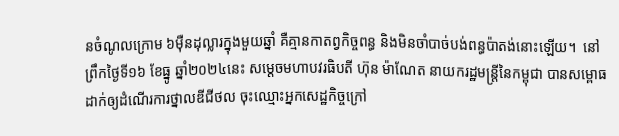នចំណូលក្រោម ៦ម៉ឺនដុល្លារក្នុងមួយឆ្នាំ គឺគ្មានកាតព្វកិច្ចពន្ធ និងមិនចាំបាច់បង់ពន្ធប៉ាតង់នោះឡើយ។  នៅព្រឹកថ្ងៃទី១៦ ខែធ្នូ ឆ្នាំ២០២៤នេះ សម្ដេចមហាបវរធិបតី ហ៊ុន ម៉ាណែត នាយករដ្ឋមន្ដ្រីនៃកម្ពុជា បានសម្ពោធដាក់ឲ្យដំណើរការថ្នាលឌីជីថល ចុះឈ្មោះអ្នកសេដ្ឋកិច្ចក្រៅ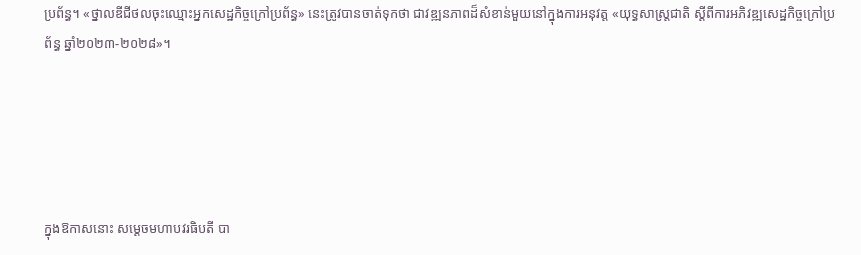ប្រព័ន្ធ។ «ថ្នាលឌីជីថលចុះឈ្មោះអ្នកសេដ្ឋកិច្ចក្រៅប្រព័ន្ធ» នេះត្រូវបានចាត់ទុកថា ជាវឌ្ឍនភាពដ៏សំខាន់មួយនៅក្នុងការអនុវត្ត «យុទ្ធសាស្រ្តជាតិ ស្តីពីការអភិវឌ្ឍសេដ្ឋកិច្ចក្រៅប្រព័ន្ធ ឆ្នាំ២០២៣-២០២៨»។





ក្នុងឱកាសនោះ សម្ដេចមហាបវរធិបតី បា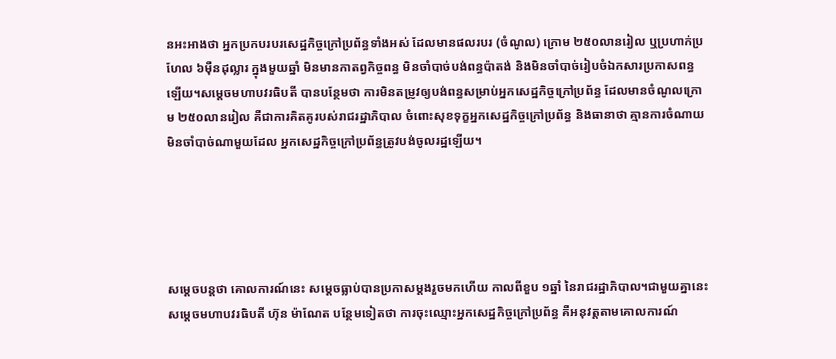នអះអាងថា អ្នកប្រកបរបរសេដ្ឋកិច្ចក្រៅប្រព័ន្ធទាំងអស់ ដែលមានផលរបរ (ចំណូល) ក្រោម ២៥០លានរៀល ឬប្រហាក់ប្រហែល ៦ម៉ឺនដុល្លារ ក្នុងមួយឆ្នាំ មិនមានកាតព្វកិច្ចពន្ធ មិនចាំបាច់បង់ពន្ធប៉ាតង់ និងមិនចាំបាច់រៀបចំឯកសារប្រកាសពន្ធឡើយ។សម្ដេចមហាបវរធិបតី បានបន្ថែមថា ការមិនតម្រូវឲ្យបង់ពន្ធសម្រាប់អ្នកសេដ្ឋកិច្ចក្រៅប្រព័ន្ធ ដែលមានចំណូលក្រោម ២៥០លានរៀល គឺជាការគិតគូរបស់រាជរដ្ឋាភិបាល ចំពោះសុខទុក្ខអ្នកសេដ្ឋកិច្ចក្រៅប្រព័ន្ធ និងធានាថា គ្មានការចំណាយមិនចាំបាច់ណាមួយដែល អ្នកសេដ្ឋកិច្ចក្រៅប្រព័ន្ធត្រូវបង់ចូលរដ្ឋឡើយ។





សម្ដេចបន្ដថា គោលការណ៍នេះ សម្ដេចធ្លាប់បានប្រកាសម្ដងរួចមកហើយ កាលពីខួប ១ឆ្នាំ នៃរាជរដ្ឋាភិបាល។ជាមួយគ្នានេះ សម្ដេចមហាបវរធិបតី ហ៊ុន ម៉ាណែត បន្ថែមទៀតថា ការចុះឈ្មោះអ្នកសេដ្ឋកិច្ចក្រៅប្រព័ន្ធ គឺអនុវត្តតាមគោលការណ៍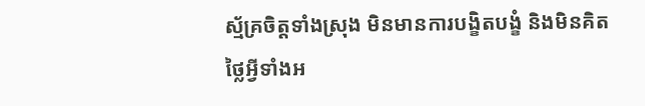ស្ម័គ្រចិត្តទាំងស្រុង មិនមានការបង្ខិតបង្ខំ និងមិនគិតថ្លៃអ្វីទាំងអ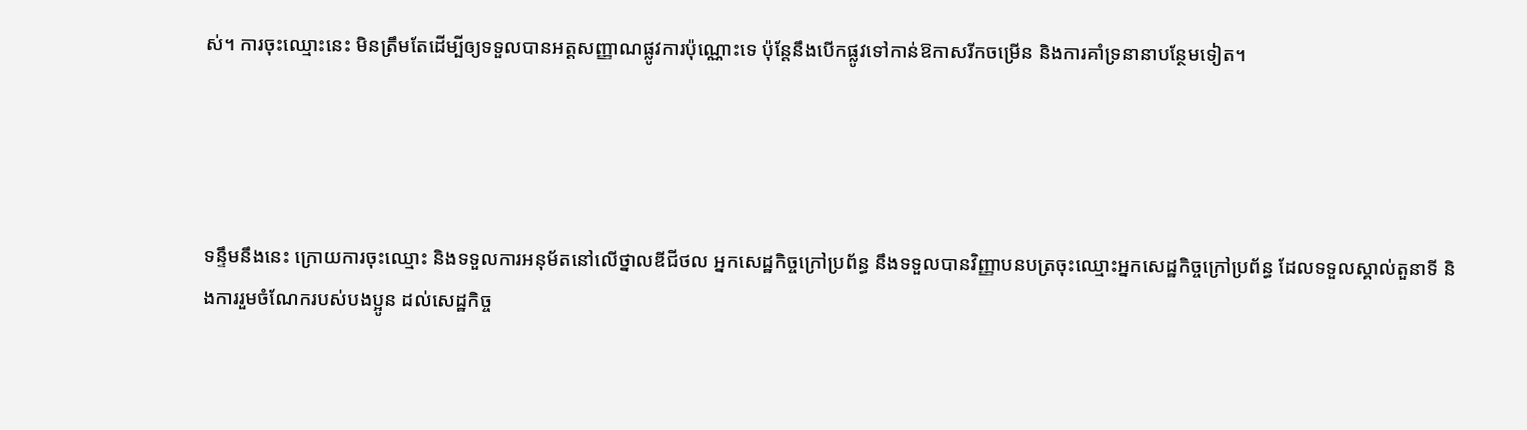ស់។ ការចុះឈ្មោះនេះ មិនត្រឹមតែដើម្បីឲ្យទទួលបានអត្តសញ្ញាណផ្លូវការប៉ុណ្ណោះទេ ប៉ុន្តែនឹងបើកផ្លូវទៅកាន់ឱកាសរីកចម្រើន និងការគាំទ្រនានាបន្ថែមទៀត។




ទន្ទឹមនឹងនេះ ក្រោយការចុះឈ្មោះ និងទទួលការអនុម័តនៅលើថ្នាលឌីជីថល អ្នកសេដ្ឋកិច្ចក្រៅប្រព័ន្ធ នឹងទទួលបានវិញ្ញាបនបត្រចុះឈ្មោះអ្នកសេដ្ឋកិច្ចក្រៅប្រព័ន្ធ ដែលទទួលស្គាល់តួនាទី និងការរួមចំណែករបស់បងប្អូន ដល់សេដ្ឋកិច្ច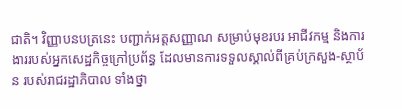ជាតិ។ វិញ្ញាបនបត្រនេះ បញ្ជាក់អត្តសញ្ញាណ សម្រាប់មុខរបរ អាជីវកម្ម និងការងាររបស់អ្នកសេដ្ឋកិច្ចក្រៅប្រព័ន្ធ ដែលមានការទទួលស្គាល់ពីគ្រប់ក្រសួង-ស្ថាប័ន របស់រាជរដ្ឋាភិបាល ទាំងថ្នា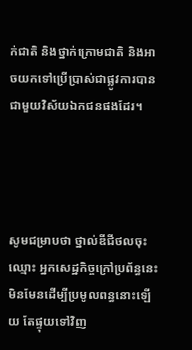ក់ជាតិ និងថ្នាក់ក្រោមជាតិ និងអាចយកទៅប្រើប្រាស់ជាផ្លូវការបានជាមួយវិស័យឯកជនផងដែរ។




សូមជម្រាបថា ថ្នាល់ឌីជីថលចុះឈ្មោះ អ្នកសេដ្ឋកិច្ចក្រៅប្រព័ន្ធនេះ មិនមែនដើម្បីប្រមូលពន្ធនោះឡើយ តែផ្ទុយទៅវិញ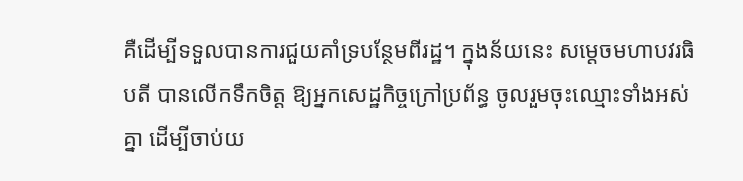គឺដើម្បីទទួលបានការជួយគាំទ្របន្ថែមពីរដ្ឋ។ ក្នុងន័យនេះ សម្តេចមហាបវរធិបតី បានលើកទឹកចិត្ត ឱ្យអ្នកសេដ្ឋកិច្ចក្រៅប្រព័ន្ធ ចូលរួមចុះឈ្មោះទាំងអស់គ្នា ដើម្បីចាប់យ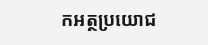កអត្ថប្រយោជ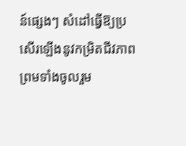ន៍ផ្សេងៗ សំដៅធ្វើឱ្យប្រសើរឡើងនូវកម្រិតជីវភាព ព្រមទាំងចូលរួម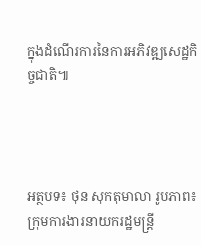ក្នុងដំណើរការនៃការអភិវឌ្ឍសេដ្ឋកិច្ចជាតិ៕




អត្ថបទ៖ ថុន សុកតុមាលា រូបភាព៖ ក្រុមការងារនាយករដ្ឋមន្ត្រី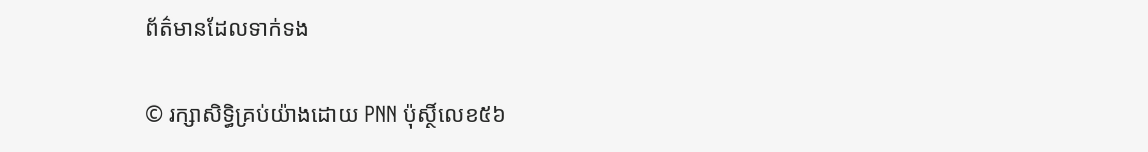ព័ត៌មានដែលទាក់ទង

© រក្សាសិទ្ធិគ្រប់យ៉ាងដោយ PNN ប៉ុស្ថិ៍លេខ៥៦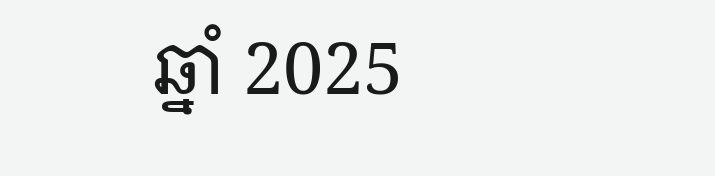ឆ្នាំ 2025